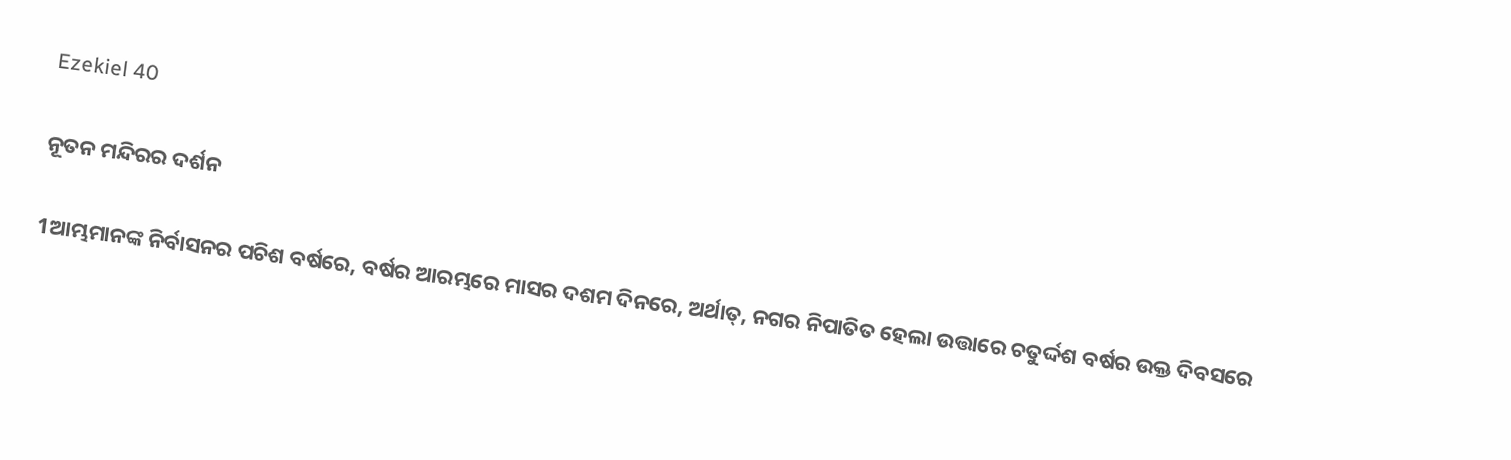Ezekiel 40

ନୂତନ ମନ୍ଦିରର ଦର୍ଶନ

1ଆମ୍ଭମାନଙ୍କ ନିର୍ବାସନର ପଚିଶ ବର୍ଷରେ, ବର୍ଷର ଆରମ୍ଭରେ ମାସର ଦଶମ ଦିନରେ, ଅର୍ଥାତ୍‍, ନଗର ନିପାତିତ ହେଲା ଉତ୍ତାରେ ଚତୁର୍ଦ୍ଦଶ ବର୍ଷର ଉକ୍ତ ଦିବସରେ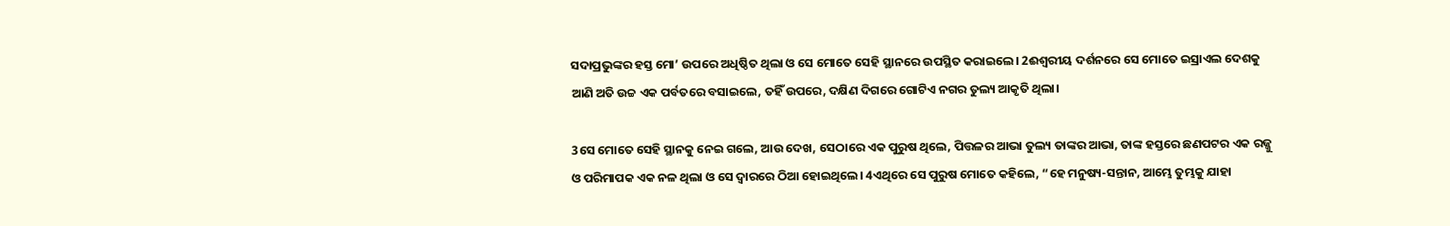ସଦାପ୍ରଭୁଙ୍କର ହସ୍ତ ମୋ’ ଉପରେ ଅଧିଷ୍ଠିତ ଥିଲା ଓ ସେ ମୋତେ ସେହି ସ୍ଥାନରେ ଉପସ୍ଥିତ କରାଇଲେ। 2ଈଶ୍ୱରୀୟ ଦର୍ଶନରେ ସେ ମୋତେ ଇସ୍ରାଏଲ ଦେଶକୁ ଆଣି ଅତି ଉଚ୍ଚ ଏକ ପର୍ବତରେ ବସାଇଲେ, ତହିଁ ଉପରେ, ଦକ୍ଷିଣ ଦିଗରେ ଗୋଟିଏ ନଗର ତୁଲ୍ୟ ଆକୃତି ଥିଲା।

3ସେ ମୋତେ ସେହି ସ୍ଥାନକୁ ନେଇ ଗଲେ, ଆଉ ଦେଖ, ସେଠାରେ ଏକ ପୁରୁଷ ଥିଲେ, ପିତ୍ତଳର ଆଭା ତୁଲ୍ୟ ତାଙ୍କର ଆଭା, ତାଙ୍କ ହସ୍ତରେ ଛଣପଟର ଏକ ରଜ୍ଜୁ ଓ ପରିମାପକ ଏକ ନଳ ଥିଲା ଓ ସେ ଦ୍ୱାରରେ ଠିଆ ହୋଇଥିଲେ। 4ଏଥିରେ ସେ ପୁରୁଷ ମୋତେ କହିଲେ, “ହେ ମନୁଷ୍ୟ-ସନ୍ତାନ, ଆମ୍ଭେ ତୁମ୍ଭକୁ ଯାହା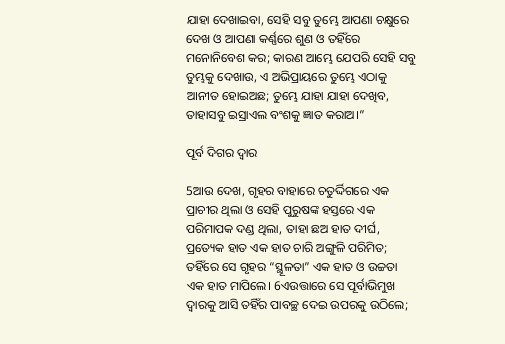ଯାହା ଦେଖାଇବା, ସେହି ସବୁ ତୁମ୍ଭେ ଆପଣା ଚକ୍ଷୁରେ ଦେଖ ଓ ଆପଣା କର୍ଣ୍ଣରେ ଶୁଣ ଓ ତହିଁରେ ମନୋନିବେଶ କର; କାରଣ ଆମ୍ଭେ ଯେପରି ସେହି ସବୁ ତୁମ୍ଭକୁ ଦେଖାଉ, ଏ ଅଭିପ୍ରାୟରେ ତୁମ୍ଭେ ଏଠାକୁ ଆନୀତ ହୋଇଅଛ; ତୁମ୍ଭେ ଯାହା ଯାହା ଦେଖିବ, ତାହାସବୁ ଇସ୍ରାଏଲ ବଂଶକୁ ଜ୍ଞାତ କରାଅ।”

ପୂର୍ବ ଦିଗର ଦ୍ୱାର

5ଆଉ ଦେଖ, ଗୃହର ବାହାରେ ଚତୁର୍ଦ୍ଦିଗରେ ଏକ ପ୍ରାଚୀର ଥିଲା ଓ ସେହି ପୁରୁଷଙ୍କ ହସ୍ତରେ ଏକ ପରିମାପକ ଦଣ୍ଡ ଥିଲା, ତାହା ଛଅ ହାତ ଦୀର୍ଘ, ପ୍ରତ୍ୟେକ ହାତ ଏକ ହାତ ଚାରି ଅଙ୍ଗୁଳି ପରିମିତ; ତହିଁରେ ସେ ଗୃହର “ସ୍ଥୂଳତା” ଏକ ହାତ ଓ ଉଚ୍ଚତା ଏକ ହାତ ମାପିଲେ। 6ଏଉତ୍ତାରେ ସେ ପୂର୍ବାଭିମୁଖ ଦ୍ୱାରକୁ ଆସି ତହିଁର ପାବଚ୍ଛ ଦେଇ ଉପରକୁ ଉଠିଲେ;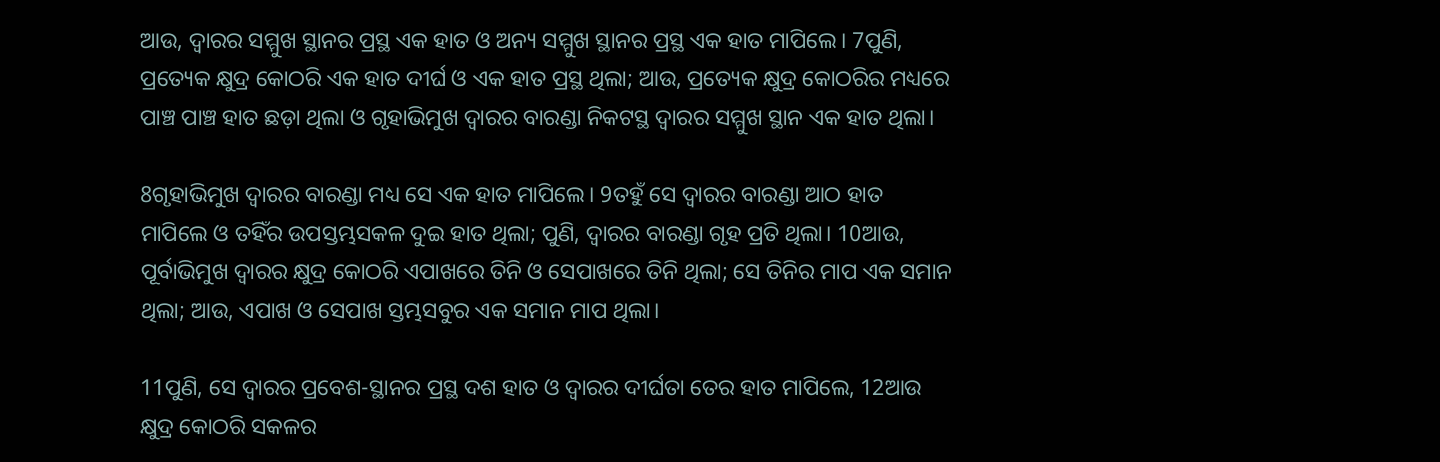ଆଉ, ଦ୍ୱାରର ସମ୍ମୁଖ ସ୍ଥାନର ପ୍ରସ୍ଥ ଏକ ହାତ ଓ ଅନ୍ୟ ସମ୍ମୁଖ ସ୍ଥାନର ପ୍ରସ୍ଥ ଏକ ହାତ ମାପିଲେ। 7ପୁଣି, ପ୍ରତ୍ୟେକ କ୍ଷୁଦ୍ର କୋଠରି ଏକ ହାତ ଦୀର୍ଘ ଓ ଏକ ହାତ ପ୍ରସ୍ଥ ଥିଲା; ଆଉ, ପ୍ରତ୍ୟେକ କ୍ଷୁଦ୍ର କୋଠରିର ମଧ୍ୟରେ ପାଞ୍ଚ ପାଞ୍ଚ ହାତ ଛଡ଼ା ଥିଲା ଓ ଗୃହାଭିମୁଖ ଦ୍ୱାରର ବାରଣ୍ଡା ନିକଟସ୍ଥ ଦ୍ୱାରର ସମ୍ମୁଖ ସ୍ଥାନ ଏକ ହାତ ଥିଲା।

8ଗୃହାଭିମୁଖ ଦ୍ୱାରର ବାରଣ୍ଡା ମଧ୍ୟ ସେ ଏକ ହାତ ମାପିଲେ। 9ତହୁଁ ସେ ଦ୍ୱାରର ବାରଣ୍ଡା ଆଠ ହାତ ମାପିଲେ ଓ ତହିଁର ଉପସ୍ତମ୍ଭସକଳ ଦୁଇ ହାତ ଥିଲା; ପୁଣି, ଦ୍ୱାରର ବାରଣ୍ଡା ଗୃହ ପ୍ରତି ଥିଲା। 10ଆଉ, ପୂର୍ବାଭିମୁଖ ଦ୍ୱାରର କ୍ଷୁଦ୍ର କୋଠରି ଏପାଖରେ ତିନି ଓ ସେପାଖରେ ତିନି ଥିଲା; ସେ ତିନିର ମାପ ଏକ ସମାନ ଥିଲା; ଆଉ, ଏପାଖ ଓ ସେପାଖ ସ୍ତମ୍ଭସବୁର ଏକ ସମାନ ମାପ ଥିଲା।

11ପୁଣି, ସେ ଦ୍ୱାରର ପ୍ରବେଶ-ସ୍ଥାନର ପ୍ରସ୍ଥ ଦଶ ହାତ ଓ ଦ୍ୱାରର ଦୀର୍ଘତା ତେର ହାତ ମାପିଲେ, 12ଆଉ କ୍ଷୁଦ୍ର କୋଠରି ସକଳର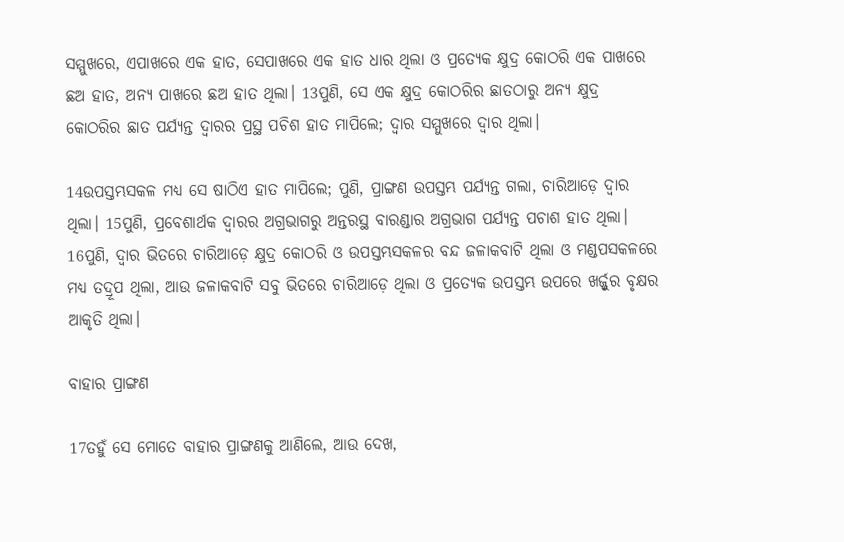ସମ୍ମୁଖରେ, ଏପାଖରେ ଏକ ହାତ, ସେପାଖରେ ଏକ ହାତ ଧାର ଥିଲା ଓ ପ୍ରତ୍ୟେକ କ୍ଷୁଦ୍ର କୋଠରି ଏକ ପାଖରେ ଛଅ ହାତ, ଅନ୍ୟ ପାଖରେ ଛଅ ହାତ ଥିଲା। 13ପୁଣି, ସେ ଏକ କ୍ଷୁଦ୍ର କୋଠରିର ଛାତଠାରୁ ଅନ୍ୟ କ୍ଷୁଦ୍ର କୋଠରିର ଛାତ ପର୍ଯ୍ୟନ୍ତ ଦ୍ୱାରର ପ୍ରସ୍ଥ ପଚିଶ ହାତ ମାପିଲେ; ଦ୍ୱାର ସମ୍ମୁଖରେ ଦ୍ୱାର ଥିଲା।

14ଉପସ୍ତମ୍ଭସକଳ ମଧ୍ୟ ସେ ଷାଠିଏ ହାତ ମାପିଲେ; ପୁଣି, ପ୍ରାଙ୍ଗଣ ଉପସ୍ତମ୍ଭ ପର୍ଯ୍ୟନ୍ତ ଗଲା, ଚାରିଆଡ଼େ ଦ୍ୱାର ଥିଲା। 15ପୁଣି, ପ୍ରବେଶାର୍ଥକ ଦ୍ୱାରର ଅଗ୍ରଭାଗରୁ ଅନ୍ତରସ୍ଥ ବାରଣ୍ଡାର ଅଗ୍ରଭାଗ ପର୍ଯ୍ୟନ୍ତ ପଚାଶ ହାତ ଥିଲା। 16ପୁଣି, ଦ୍ୱାର ଭିତରେ ଚାରିଆଡ଼େ କ୍ଷୁଦ୍ର କୋଠରି ଓ ଉପସ୍ତମ୍ଭସକଳର ବନ୍ଦ ଜଳାକବାଟି ଥିଲା ଓ ମଣ୍ଡପସକଳରେ ମଧ୍ୟ ତଦ୍ରୂପ ଥିଲା, ଆଉ ଜଳାକବାଟି ସବୁ ଭିତରେ ଚାରିଆଡ଼େ ଥିଲା ଓ ପ୍ରତ୍ୟେକ ଉପସ୍ତମ୍ଭ ଉପରେ ଖର୍ଜ୍ଜୁର ବୃକ୍ଷର ଆକୃତି ଥିଲା।

ବାହାର ପ୍ରାଙ୍ଗଣ

17ତହୁଁ ସେ ମୋତେ ବାହାର ପ୍ରାଙ୍ଗଣକୁ ଆଣିଲେ, ଆଉ ଦେଖ,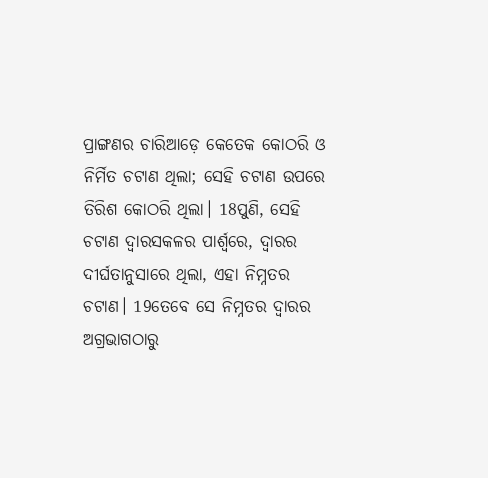ପ୍ରାଙ୍ଗଣର ଚାରିଆଡ଼େ କେତେକ କୋଠରି ଓ ନିର୍ମିତ ଚଟାଣ ଥିଲା; ସେହି ଚଟାଣ ଉପରେ ତିରିଶ କୋଠରି ଥିଲା। 18ପୁଣି, ସେହି ଚଟାଣ ଦ୍ୱାରସକଳର ପାର୍ଶ୍ୱରେ, ଦ୍ୱାରର ଦୀର୍ଘତାନୁସାରେ ଥିଲା, ଏହା ନିମ୍ନତର ଚଟାଣ। 19ତେବେ ସେ ନିମ୍ନତର ଦ୍ୱାରର ଅଗ୍ରଭାଗଠାରୁ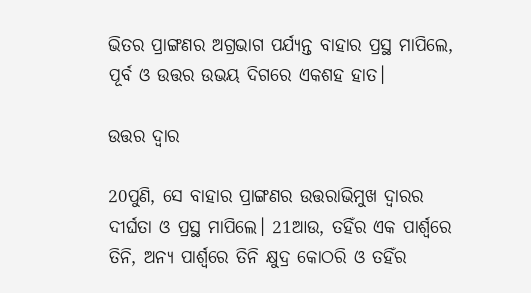ଭିତର ପ୍ରାଙ୍ଗଣର ଅଗ୍ରଭାଗ ପର୍ଯ୍ୟନ୍ତ ବାହାର ପ୍ରସ୍ଥ ମାପିଲେ, ପୂର୍ବ ଓ ଉତ୍ତର ଉଭୟ ଦିଗରେ ଏକଶହ ହାତ।

ଉତ୍ତର ଦ୍ୱାର

20ପୁଣି, ସେ ବାହାର ପ୍ରାଙ୍ଗଣର ଉତ୍ତରାଭିମୁଖ ଦ୍ୱାରର ଦୀର୍ଘତା ଓ ପ୍ରସ୍ଥ ମାପିଲେ। 21ଆଉ, ତହିଁର ଏକ ପାର୍ଶ୍ୱରେ ତିନି, ଅନ୍ୟ ପାର୍ଶ୍ୱରେ ତିନି କ୍ଷୁଦ୍ର କୋଠରି ଓ ତହିଁର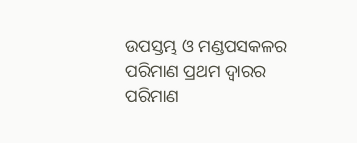ଉପସ୍ତମ୍ଭ ଓ ମଣ୍ଡପସକଳର ପରିମାଣ ପ୍ରଥମ ଦ୍ୱାରର ପରିମାଣ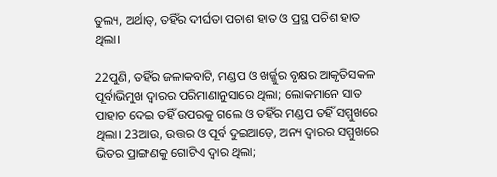ତୁଲ୍ୟ, ଅର୍ଥାତ୍‍, ତହିଁର ଦୀର୍ଘତା ପଚାଶ ହାତ ଓ ପ୍ରସ୍ଥ ପଚିଶ ହାତ ଥିଲା।

22ପୁଣି, ତହିଁର ଜଳାକବାଟି, ମଣ୍ଡପ ଓ ଖର୍ଜ୍ଜୁର ବୃକ୍ଷର ଆକୃତିସକଳ ପୂର୍ବାଭିମୁଖ ଦ୍ୱାରର ପରିମାଣାନୁସାରେ ଥିଲା; ଲୋକମାନେ ସାତ ପାହାଚ ଦେଇ ତହିଁ ଉପରକୁ ଗଲେ ଓ ତହିଁର ମଣ୍ଡପ ତହିଁ ସମ୍ମୁଖରେ ଥିଲା। 23ଆଉ, ଉତ୍ତର ଓ ପୂର୍ବ ଦୁଇଆଡ଼େ, ଅନ୍ୟ ଦ୍ୱାରର ସମ୍ମୁଖରେ ଭିତର ପ୍ରାଙ୍ଗଣକୁ ଗୋଟିଏ ଦ୍ୱାର ଥିଲା;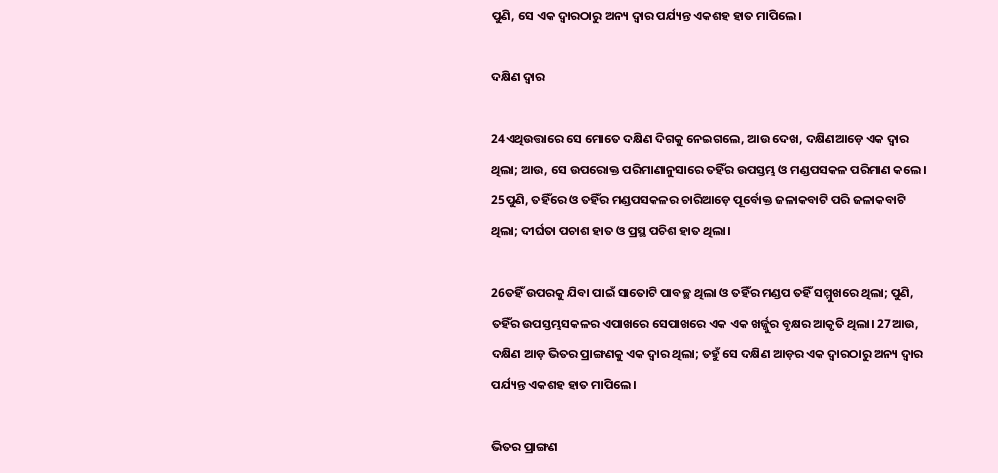ପୁଣି, ସେ ଏକ ଦ୍ୱାରଠାରୁ ଅନ୍ୟ ଦ୍ୱାର ପର୍ଯ୍ୟନ୍ତ ଏକଶହ ହାତ ମାପିଲେ।

ଦକ୍ଷିଣ ଦ୍ୱାର

24ଏଥିଉତ୍ତାରେ ସେ ମୋତେ ଦକ୍ଷିଣ ଦିଗକୁ ନେଇଗଲେ, ଆଉ ଦେଖ, ଦକ୍ଷିଣଆଡ଼େ ଏକ ଦ୍ୱାର ଥିଲା; ଆଉ, ସେ ଉପରୋକ୍ତ ପରିମାଣାନୁସାରେ ତହିଁର ଉପସ୍ତମ୍ଭ ଓ ମଣ୍ଡପସକଳ ପରିମାଣ କଲେ। 25ପୁଣି, ତହିଁରେ ଓ ତହିଁର ମଣ୍ଡପସକଳର ଚାରିଆଡ଼େ ପୂର୍ବୋକ୍ତ ଜଳାକବାଟି ପରି ଜଳାକବାଟି ଥିଲା; ଦୀର୍ଘତା ପଚାଶ ହାତ ଓ ପ୍ରସ୍ଥ ପଚିଶ ହାତ ଥିଲା।

26ତହିଁ ଉପରକୁ ଯିବା ପାଇଁ ସାତୋଟି ପାବଚ୍ଛ ଥିଲା ଓ ତହିଁର ମଣ୍ଡପ ତହିଁ ସମ୍ମୁଖରେ ଥିଲା; ପୁଣି, ତହିଁର ଉପସ୍ତମ୍ଭସକଳର ଏପାଖରେ ସେପାଖରେ ଏକ ଏକ ଖର୍ଜ୍ଜୁର ବୃକ୍ଷର ଆକୃତି ଥିଲା। 27ଆଉ, ଦକ୍ଷିଣ ଆଡ଼ ଭିତର ପ୍ରାଙ୍ଗଣକୁ ଏକ ଦ୍ୱାର ଥିଲା; ତହୁଁ ସେ ଦକ୍ଷିଣ ଆଡ଼ର ଏକ ଦ୍ୱାରଠାରୁ ଅନ୍ୟ ଦ୍ୱାର ପର୍ଯ୍ୟନ୍ତ ଏକଶହ ହାତ ମାପିଲେ।

ଭିତର ପ୍ରାଙ୍ଗଣ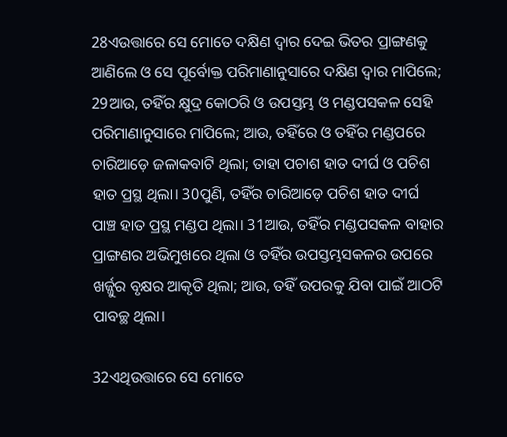28ଏଉତ୍ତାରେ ସେ ମୋତେ ଦକ୍ଷିଣ ଦ୍ୱାର ଦେଇ ଭିତର ପ୍ରାଙ୍ଗଣକୁ ଆଣିଲେ ଓ ସେ ପୂର୍ବୋକ୍ତ ପରିମାଣାନୁସାରେ ଦକ୍ଷିଣ ଦ୍ୱାର ମାପିଲେ; 29ଆଉ, ତହିଁର କ୍ଷୁଦ୍ର କୋଠରି ଓ ଉପସ୍ତମ୍ଭ ଓ ମଣ୍ଡପସକଳ ସେହି ପରିମାଣାନୁସାରେ ମାପିଲେ; ଆଉ, ତହିଁରେ ଓ ତହିଁର ମଣ୍ଡପରେ ଚାରିଆଡ଼େ ଜଳାକବାଟି ଥିଲା; ତାହା ପଚାଶ ହାତ ଦୀର୍ଘ ଓ ପଚିଶ ହାତ ପ୍ରସ୍ଥ ଥିଲା। 30ପୁଣି, ତହିଁର ଚାରିଆଡ଼େ ପଚିଶ ହାତ ଦୀର୍ଘ ପାଞ୍ଚ ହାତ ପ୍ରସ୍ଥ ମଣ୍ଡପ ଥିଲା। 31ଆଉ, ତହିଁର ମଣ୍ଡପସକଳ ବାହାର ପ୍ରାଙ୍ଗଣର ଅଭିମୁଖରେ ଥିଲା ଓ ତହିଁର ଉପସ୍ତମ୍ଭସକଳର ଉପରେ ଖର୍ଜ୍ଜୁର ବୃକ୍ଷର ଆକୃତି ଥିଲା; ଆଉ, ତହିଁ ଉପରକୁ ଯିବା ପାଇଁ ଆଠଟି ପାବଚ୍ଛ ଥିଲା।

32ଏଥିଉତ୍ତାରେ ସେ ମୋତେ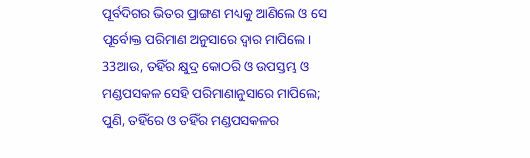ପୂର୍ବଦିଗର ଭିତର ପ୍ରାଙ୍ଗଣ ମଧ୍ୟକୁ ଆଣିଲେ ଓ ସେ ପୂର୍ବୋକ୍ତ ପରିମାଣ ଅନୁସାରେ ଦ୍ୱାର ମାପିଲେ। 33ଆଉ, ତହିଁର କ୍ଷୁଦ୍ର କୋଠରି ଓ ଉପସ୍ତମ୍ଭ ଓ ମଣ୍ଡପସକଳ ସେହି ପରିମାଣାନୁସାରେ ମାପିଲେ; ପୁଣି, ତହିଁରେ ଓ ତହିଁର ମଣ୍ଡପସକଳର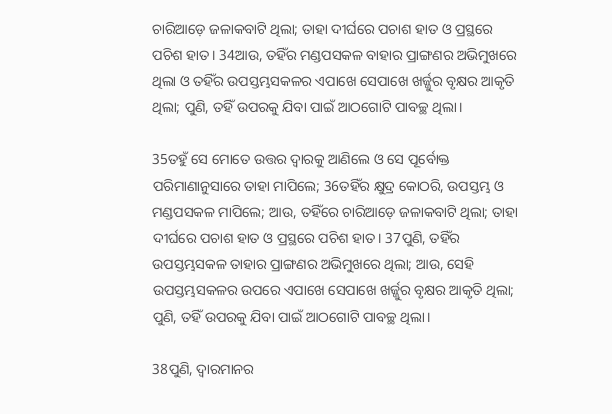ଚାରିଆଡ଼େ ଜଳାକବାଟି ଥିଲା; ତାହା ଦୀର୍ଘରେ ପଚାଶ ହାତ ଓ ପ୍ରସ୍ଥରେ ପଚିଶ ହାତ। 34ଆଉ, ତହିଁର ମଣ୍ଡପସକଳ ବାହାର ପ୍ରାଙ୍ଗଣର ଅଭିମୁଖରେ ଥିଲା ଓ ତହିଁର ଉପସ୍ତମ୍ଭସକଳର ଏପାଖେ ସେପାଖେ ଖର୍ଜ୍ଜୁର ବୃକ୍ଷର ଆକୃତି ଥିଲା; ପୁଣି, ତହିଁ ଉପରକୁ ଯିବା ପାଇଁ ଆଠଗୋଟି ପାବଚ୍ଛ ଥିଲା।

35ତହୁଁ ସେ ମୋତେ ଉତ୍ତର ଦ୍ୱାରକୁ ଆଣିଲେ ଓ ସେ ପୂର୍ବୋକ୍ତ ପରିମାଣାନୁସାରେ ତାହା ମାପିଲେ; 36ତହିଁର କ୍ଷୁଦ୍ର କୋଠରି, ଉପସ୍ତମ୍ଭ ଓ ମଣ୍ଡପସକଳ ମାପିଲେ; ଆଉ, ତହିଁରେ ଚାରିଆଡ଼େ ଜଳାକବାଟି ଥିଲା; ତାହା ଦୀର୍ଘରେ ପଚାଶ ହାତ ଓ ପ୍ରସ୍ଥରେ ପଚିଶ ହାତ। 37ପୁଣି, ତହିଁର ଉପସ୍ତମ୍ଭସକଳ ତାହାର ପ୍ରାଙ୍ଗଣର ଅଭିମୁଖରେ ଥିଲା; ଆଉ, ସେହି ଉପସ୍ତମ୍ଭସକଳର ଉପରେ ଏପାଖେ ସେପାଖେ ଖର୍ଜ୍ଜୁର ବୃକ୍ଷର ଆକୃତି ଥିଲା; ପୁଣି, ତହିଁ ଉପରକୁ ଯିବା ପାଇଁ ଆଠଗୋଟି ପାବଚ୍ଛ ଥିଲା।

38ପୁଣି, ଦ୍ୱାରମାନର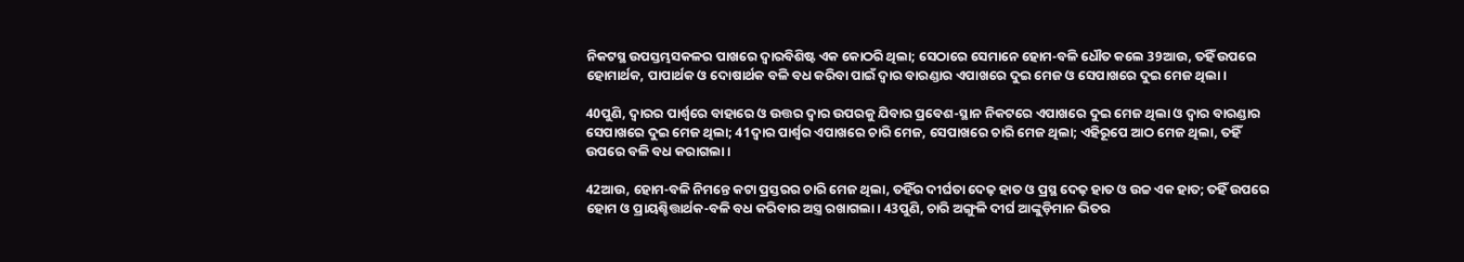ନିକଟସ୍ଥ ଉପସ୍ତମ୍ଭସକଳର ପାଖରେ ଦ୍ୱାରବିଶିଷ୍ଟ ଏକ କୋଠରି ଥିଲା; ସେଠାରେ ସେମାନେ ହୋମ-ବଳି ଧୌତ କଲେ 39ଆଉ, ତହିଁ ଉପରେ ହୋମାର୍ଥକ, ପାପାର୍ଥକ ଓ ଦୋଷାର୍ଥକ ବଳି ବଧ କରିବା ପାଇଁ ଦ୍ୱାର ବାରଣ୍ଡାର ଏପାଖରେ ଦୁଇ ମେଜ ଓ ସେପାଖରେ ଦୁଇ ମେଜ ଥିଲା।

40ପୁଣି, ଦ୍ୱାରର ପାର୍ଶ୍ୱରେ ବାହାରେ ଓ ଉତ୍ତର ଦ୍ୱାର ଉପରକୁ ଯିବାର ପ୍ରବେଶ-ସ୍ଥାନ ନିକଟରେ ଏପାଖରେ ଦୁଇ ମେଜ ଥିଲା ଓ ଦ୍ୱାର ବାରଣ୍ଡାର ସେପାଖରେ ଦୁଇ ମେଜ ଥିଲା; 41ଦ୍ୱାର ପାର୍ଶ୍ୱର ଏପାଖରେ ଚାରି ମେଜ, ସେପାଖରେ ଚାରି ମେଜ ଥିଲା; ଏହିରୂପେ ଆଠ ମେଜ ଥିଲା, ତହିଁ ଉପରେ ବଳି ବଧ କରାଗଲା।

42ଆଉ, ହୋମ-ବଳି ନିମନ୍ତେ କଟା ପ୍ରସ୍ତରର ଚାରି ମେଜ ଥିଲା, ତହିଁର ଦୀର୍ଘତା ଦେଢ଼ ହାତ ଓ ପ୍ରସ୍ଥ ଦେଢ଼ ହାତ ଓ ଉଚ୍ଚ ଏକ ହାତ; ତହିଁ ଉପରେ ହୋମ ଓ ପ୍ରାୟଶ୍ଚିତ୍ତାର୍ଥକ-ବଳି ବଧ କରିବାର ଅସ୍ତ୍ର ରଖାଗଲା। 43ପୁଣି, ଚାରି ଅଙ୍ଗୁଳି ଦୀର୍ଘ ଆଙ୍କୁଡ଼ିମାନ ଭିତର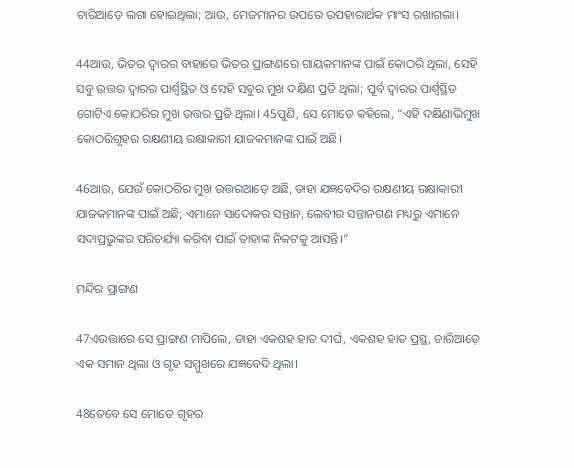ଚାରିଆଡ଼େ ଲଗା ହୋଇଥିଲା; ଆଉ, ମେଜମାନର ଉପରେ ଉପହାରାର୍ଥକ ମାଂସ ରଖାଗଲା।

44ଆଉ, ଭିତର ଦ୍ୱାରର ବାହାରେ ଭିତର ପ୍ରାଙ୍ଗଣରେ ଗାୟକମାନଙ୍କ ପାଇଁ କୋଠରି ଥିଲା, ସେହି ସବୁ ଉତ୍ତର ଦ୍ୱାରର ପାର୍ଶ୍ୱସ୍ଥିତ ଓ ସେହି ସବୁର ମୁଖ ଦକ୍ଷିଣ ପ୍ରତି ଥିଲା; ପୂର୍ବ ଦ୍ୱାରର ପାର୍ଶ୍ୱସ୍ଥିତ ଗୋଟିଏ କୋଠରିର ମୁଖ ଉତ୍ତର ପ୍ରତି ଥିଲା। 45ପୁଣି, ସେ ମୋତେ କହିଲେ, “ଏହି ଦକ୍ଷିଣାଭିମୁଖ କୋଠରିଗୃହର ରକ୍ଷଣୀୟ ରକ୍ଷାକାରୀ ଯାଜକମାନଙ୍କ ପାଇଁ ଅଛି।

46ଆଉ, ଯେଉଁ କୋଠରିର ମୁଖ ଉତ୍ତରଆଡ଼େ ଅଛି, ତାହା ଯଜ୍ଞବେଦିର ରକ୍ଷଣୀୟ ରକ୍ଷାକାରୀ ଯାଜକମାନଙ୍କ ପାଇଁ ଅଛି; ଏମାନେ ସାଦୋକର ସନ୍ତାନ, ଲେବୀର ସନ୍ତାନଗଣ ମଧ୍ୟରୁ ଏମାନେ ସଦାପ୍ରଭୁଙ୍କର ପରିଚର୍ଯ୍ୟା କରିବା ପାଇଁ ତାହାଙ୍କ ନିକଟକୁ ଆସନ୍ତି।”

ମନ୍ଦିର ପ୍ରାଙ୍ଗଣ

47ଏଉତ୍ତାରେ ସେ ପ୍ରାଙ୍ଗଣ ମାପିଲେ, ତାହା ଏକଶହ ହାତ ଦୀର୍ଘ, ଏକଶହ ହାତ ପ୍ରସ୍ଥ, ଚାରିଆଡ଼େ ଏକ ସମାନ ଥିଲା ଓ ଗୃହ ସମ୍ମୁଖରେ ଯଜ୍ଞବେଦି ଥିଲା।

48ତେବେ ସେ ମୋତେ ଗୃହର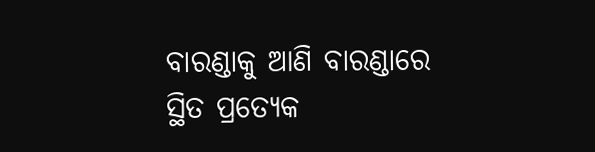ବାରଣ୍ଡାକୁ ଆଣି ବାରଣ୍ଡାରେ ସ୍ଥିତ ପ୍ରତ୍ୟେକ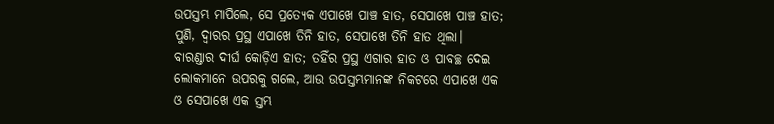ଉପସ୍ତମ୍ଭ ମାପିଲେ, ସେ ପ୍ରତ୍ୟେକ ଏପାଖେ ପାଞ୍ଚ ହାତ, ସେପାଖେ ପାଞ୍ଚ ହାତ; ପୁଣି, ଦ୍ୱାରର ପ୍ରସ୍ଥ ଏପାଖେ ତିନି ହାତ, ସେପାଖେ ତିନି ହାତ ଥିଲା। ବାରଣ୍ଡାର ଦୀର୍ଘ କୋଡ଼ିଏ ହାତ; ତହିଁର ପ୍ରସ୍ଥ ଏଗାର ହାତ ଓ ପାବଚ୍ଛ ଦେଇ ଲୋକମାନେ ଉପରକୁ ଗଲେ, ଆଉ ଉପସ୍ତମ୍ଭମାନଙ୍କ ନିକଟରେ ଏପାଖେ ଏକ ଓ ସେପାଖେ ଏକ ସ୍ତମ୍ଭ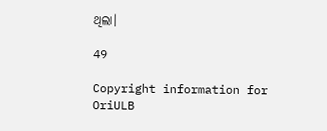ଥିଲା।

49

Copyright information for OriULB